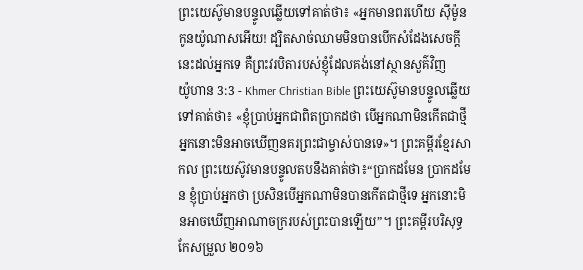ព្រះយេស៊ូមានបន្ទូលឆ្លើយទៅគាត់ថា៖ «អ្នកមានពរហើយ ស៊ីម៉ូនកូនយ៉ូណាសអើយ! ដ្បិតសាច់ឈាមមិនបានបើកសំដែងសេចក្ដីនេះដល់អ្នកទេ គឺព្រះវរបិតារបស់ខ្ញុំដែលគង់នៅស្ថានសួគ៌វិញ
យ៉ូហាន 3:3 - Khmer Christian Bible ព្រះយេស៊ូមានបន្ទូលឆ្លើយទៅគាត់ថា៖ «ខ្ញុំប្រាប់អ្នកជាពិតប្រាកដថា បើអ្នកណាមិនកើតជាថ្មី អ្នកនោះមិនអាចឃើញនគរព្រះជាម្ចាស់បានទេ»។ ព្រះគម្ពីរខ្មែរសាកល ព្រះយេស៊ូវមានបន្ទូលតបនឹងគាត់ថា៖“ប្រាកដមែន ប្រាកដមែន ខ្ញុំប្រាប់អ្នកថា ប្រសិនបើអ្នកណាមិនបានកើតជាថ្មីទេ អ្នកនោះមិនអាចឃើញអាណាចក្ររបស់ព្រះបានឡើយ”។ ព្រះគម្ពីរបរិសុទ្ធកែសម្រួល ២០១៦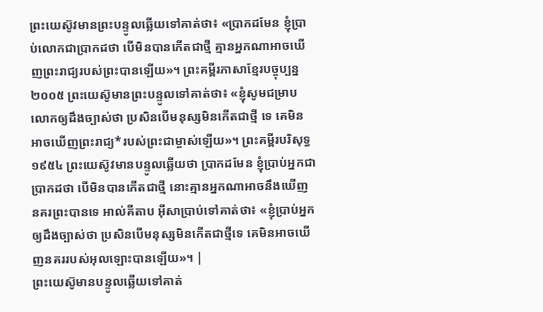ព្រះយេស៊ូវមានព្រះបន្ទូលឆ្លើយទៅគាត់ថា៖ «ប្រាកដមែន ខ្ញុំប្រាប់លោកជាប្រាកដថា បើមិនបានកើតជាថ្មី គ្មានអ្នកណាអាចឃើញព្រះរាជ្យរបស់ព្រះបានឡើយ»។ ព្រះគម្ពីរភាសាខ្មែរបច្ចុប្បន្ន ២០០៥ ព្រះយេស៊ូមានព្រះបន្ទូលទៅគាត់ថា៖ «ខ្ញុំសូមជម្រាបលោកឲ្យដឹងច្បាស់ថា ប្រសិនបើមនុស្សមិនកើតជាថ្មី ទេ គេមិនអាចឃើញព្រះរាជ្យ*របស់ព្រះជាម្ចាស់ឡើយ»។ ព្រះគម្ពីរបរិសុទ្ធ ១៩៥៤ ព្រះយេស៊ូវមានបន្ទូលឆ្លើយថា ប្រាកដមែន ខ្ញុំប្រាប់អ្នកជាប្រាកដថា បើមិនបានកើតជាថ្មី នោះគ្មានអ្នកណាអាចនឹងឃើញនគរព្រះបានទេ អាល់គីតាប អ៊ីសាប្រាប់ទៅគាត់ថា៖ «ខ្ញុំប្រាប់អ្នកឲ្យដឹងច្បាស់ថា ប្រសិនបើមនុស្សមិនកើតជាថ្មីទេ គេមិនអាចឃើញនគររបស់អុលឡោះបានឡើយ»។ |
ព្រះយេស៊ូមានបន្ទូលឆ្លើយទៅគាត់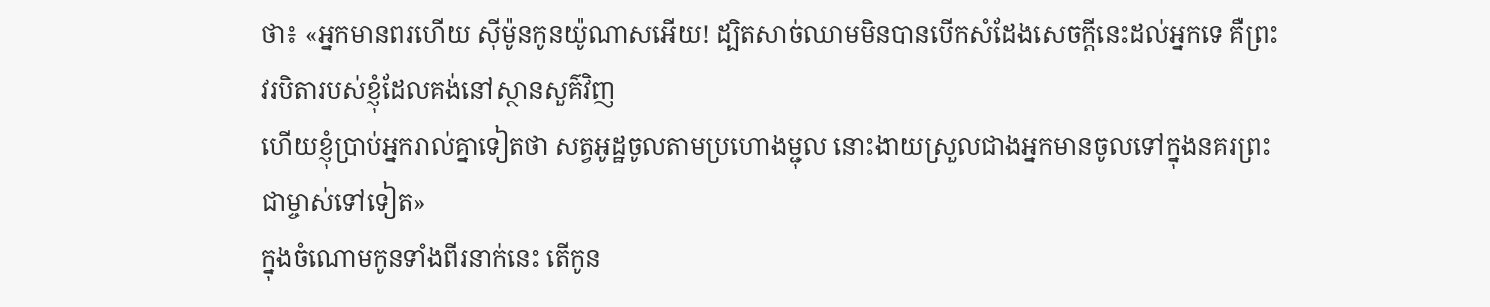ថា៖ «អ្នកមានពរហើយ ស៊ីម៉ូនកូនយ៉ូណាសអើយ! ដ្បិតសាច់ឈាមមិនបានបើកសំដែងសេចក្ដីនេះដល់អ្នកទេ គឺព្រះវរបិតារបស់ខ្ញុំដែលគង់នៅស្ថានសួគ៌វិញ
ហើយខ្ញុំប្រាប់អ្នករាល់គ្នាទៀតថា សត្វអូដ្ឋចូលតាមប្រហោងម្ជុល នោះងាយស្រួលជាងអ្នកមានចូលទៅក្នុងនគរព្រះជាម្ចាស់ទៅទៀត»
ក្នុងចំណោមកូនទាំងពីរនាក់នេះ តើកូន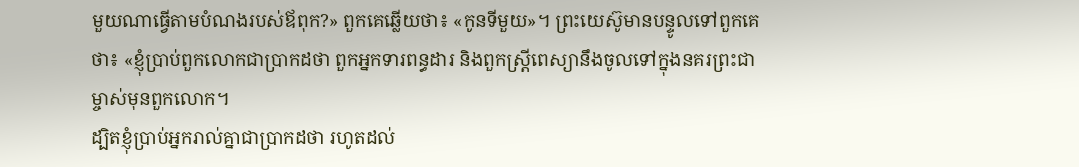មួយណាធ្វើតាមបំណងរបស់ឪពុក?» ពួកគេឆ្លើយថា៖ «កូនទីមួយ»។ ព្រះយេស៊ូមានបន្ទូលទៅពួកគេថា៖ «ខ្ញុំប្រាប់ពួកលោកជាប្រាកដថា ពួកអ្នកទារពន្ធដារ និងពួកស្ដ្រីពេស្យានឹងចូលទៅក្នុងនគរព្រះជាម្ចាស់មុនពួកលោក។
ដ្បិតខ្ញុំប្រាប់អ្នករាល់គ្នាជាប្រាកដថា រហូតដល់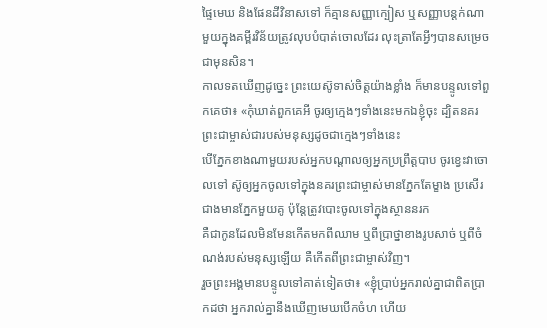ផ្ទៃមេឃ និងផែនដីវិនាសទៅ ក៏គ្មានសញ្ញាក្បៀស ឬសញ្ញាបន្តក់ណាមួយក្នុងគម្ពីរវិន័យត្រូវលុបបំបាត់ចោលដែរ លុះត្រាតែអ្វីៗបានសម្រេចជាមុនសិន។
កាលទតឃើញដូច្នេះ ព្រះយេស៊ូទាស់ចិត្ដយ៉ាងខ្លាំង ក៏មានបន្ទូលទៅពួកគេថា៖ «កុំឃាត់ពួកគេអី ចូរឲ្យក្មេងៗទាំងនេះមកឯខ្ញុំចុះ ដ្បិតនគរព្រះជាម្ចាស់ជារបស់មនុស្សដូចជាក្មេងៗទាំងនេះ
បើភ្នែកខាងណាមួយរបស់អ្នកបណ្ដាលឲ្យអ្នកប្រព្រឹត្ដបាប ចូរខ្វេះវាចោលទៅ ស៊ូឲ្យអ្នកចូលទៅក្នុងនគរព្រះជាម្ចាស់មានភ្នែកតែម្ខាង ប្រសើរជាងមានភ្នែកមួយគូ ប៉ុន្ដែត្រូវបោះចូលទៅក្នុងស្ថាននរក
គឺជាកូនដែលមិនមែនកើតមកពីឈាម ឬពីប្រាថ្នាខាងរូបសាច់ ឬពីចំណង់របស់មនុស្សឡើយ គឺកើតពីព្រះជាម្ចាស់វិញ។
រួចព្រះអង្គមានបន្ទូលទៅគាត់ទៀតថា៖ «ខ្ញុំប្រាប់អ្នករាល់គ្នាជាពិតប្រាកដថា អ្នករាល់គ្នានឹងឃើញមេឃបើកចំហ ហើយ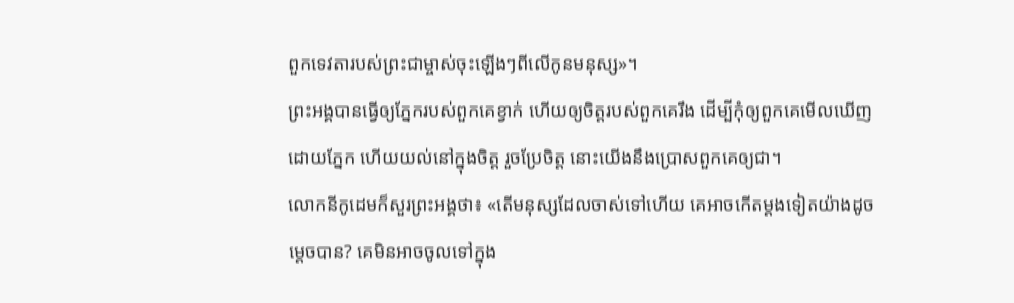ពួកទេវតារបស់ព្រះជាម្ចាស់ចុះឡើងៗពីលើកូនមនុស្ស»។
ព្រះអង្គបានធ្វើឲ្យភ្នែករបស់ពួកគេខ្វាក់ ហើយឲ្យចិត្តរបស់ពួកគេរឹង ដើម្បីកុំឲ្យពួកគេមើលឃើញដោយភ្នែក ហើយយល់នៅក្នុងចិត្ដ រួចប្រែចិត្ត នោះយើងនឹងប្រោសពួកគេឲ្យជា។
លោកនីកូដេមក៏សួរព្រះអង្គថា៖ «តើមនុស្សដែលចាស់ទៅហើយ គេអាចកើតម្ដងទៀតយ៉ាងដូចម្តេចបាន? គេមិនអាចចូលទៅក្នុង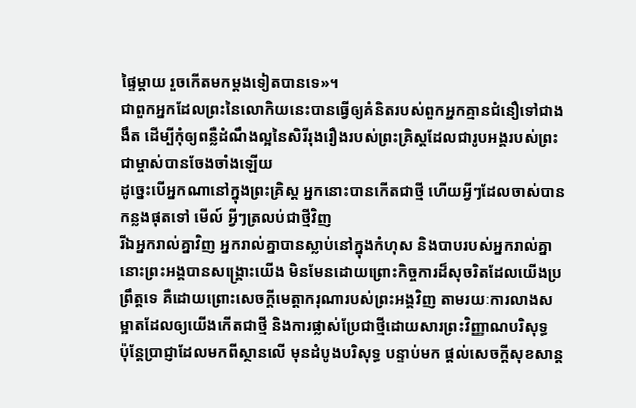ផ្ទៃម្ដាយ រួចកើតមកម្តងទៀតបានទេ»។
ជាពួកអ្នកដែលព្រះនៃលោកិយនេះបានធ្វើឲ្យគំនិតរបស់ពួកអ្នកគ្មានជំនឿទៅជាងងឹត ដើម្បីកុំឲ្យពន្លឺដំណឹងល្អនៃសិរីរុងរឿងរបស់ព្រះគ្រិស្ដដែលជារូបអង្គរបស់ព្រះជាម្ចាស់បានចែងចាំងឡើយ
ដូច្នេះបើអ្នកណានៅក្នុងព្រះគ្រិស្ដ អ្នកនោះបានកើតជាថ្មី ហើយអ្វីៗដែលចាស់បានកន្លងផុតទៅ មើល៍ អ្វីៗត្រលប់ជាថ្មីវិញ
រីឯអ្នករាល់គ្នាវិញ អ្នករាល់គ្នាបានស្លាប់នៅក្នុងកំហុស និងបាបរបស់អ្នករាល់គ្នា
នោះព្រះអង្គបានសង្គ្រោះយើង មិនមែនដោយព្រោះកិច្ចការដ៏សុចរិតដែលយើងប្រព្រឹត្តទេ គឺដោយព្រោះសេចក្ដីមេត្តាករុណារបស់ព្រះអង្គវិញ តាមរយៈការលាងសម្អាតដែលឲ្យយើងកើតជាថ្មី និងការផ្លាស់ប្រែជាថ្មីដោយសារព្រះវិញ្ញាណបរិសុទ្ធ
ប៉ុន្ដែប្រាជ្ញាដែលមកពីស្ថានលើ មុនដំបូងបរិសុទ្ធ បន្ទាប់មក ផ្ដល់សេចក្ដីសុខសាន្ត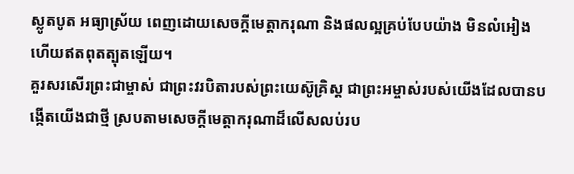ស្លូតបូត អធ្យាស្រ័យ ពេញដោយសេចក្ដីមេត្តាករុណា និងផលល្អគ្រប់បែបយ៉ាង មិនលំអៀង ហើយឥតពុតត្បុតឡើយ។
គួរសរសើរព្រះជាម្ចាស់ ជាព្រះវរបិតារបស់ព្រះយេស៊ូគ្រិស្ដ ជាព្រះអម្ចាស់របស់យើងដែលបានបង្កើតយើងជាថ្មី ស្របតាមសេចក្ដីមេត្តាករុណាដ៏លើសលប់រប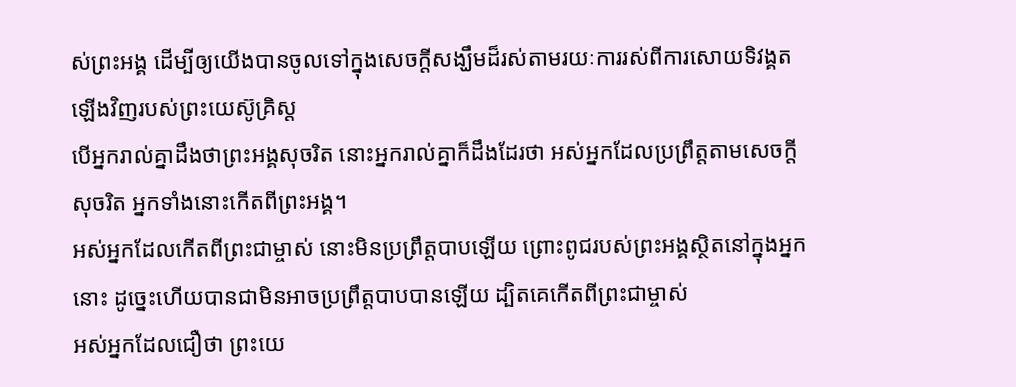ស់ព្រះអង្គ ដើម្បីឲ្យយើងបានចូលទៅក្នុងសេចក្ដីសង្ឃឹមដ៏រស់តាមរយៈការរស់ពីការសោយទិវង្គតឡើងវិញរបស់ព្រះយេស៊ូគ្រិស្ដ
បើអ្នករាល់គ្នាដឹងថាព្រះអង្គសុចរិត នោះអ្នករាល់គ្នាក៏ដឹងដែរថា អស់អ្នកដែលប្រព្រឹត្ដតាមសេចក្ដីសុចរិត អ្នកទាំងនោះកើតពីព្រះអង្គ។
អស់អ្នកដែលកើតពីព្រះជាម្ចាស់ នោះមិនប្រព្រឹត្ដបាបឡើយ ព្រោះពូជរបស់ព្រះអង្គស្ថិតនៅក្នុងអ្នកនោះ ដូច្នេះហើយបានជាមិនអាចប្រព្រឹត្ដបាបបានឡើយ ដ្បិតគេកើតពីព្រះជាម្ចាស់
អស់អ្នកដែលជឿថា ព្រះយេ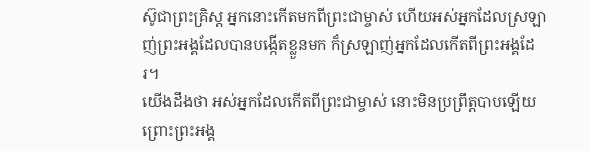ស៊ូជាព្រះគ្រិស្ដ អ្នកនោះកើតមកពីព្រះជាម្ចាស់ ហើយអស់អ្នកដែលស្រឡាញ់ព្រះអង្គដែលបានបង្កើតខ្លួនមក ក៏ស្រឡាញ់អ្នកដែលកើតពីព្រះអង្គដែរ។
យើងដឹងថា អស់អ្នកដែលកើតពីព្រះជាម្ចាស់ នោះមិនប្រព្រឹត្ដបាបឡើយ ព្រោះព្រះអង្គ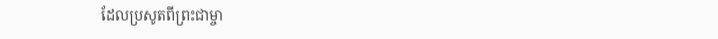ដែលប្រសូតពីព្រះជាម្ចា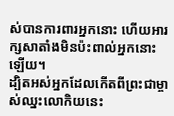ស់បានការពារអ្នកនោះ ហើយអារក្សសាតាំងមិនប៉ះពាល់អ្នកនោះឡើយ។
ដ្បិតអស់អ្នកដែលកើតពីព្រះជាម្ចាស់ឈ្នះលោកិយនេះ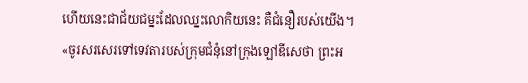ហើយនេះជាជ័យជម្នះដែលឈ្នះលោកិយនេះ គឺជំនឿរបស់យើង។
«ចូរសរសេរទៅទេវតារបស់ក្រុមជំនុំនៅក្រុងឡៅឌីសេថា ព្រះអ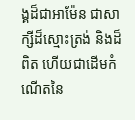ង្គដ៏ជាអាម៉ែន ជាសាក្សីដ៏ស្មោះត្រង់ និងដ៏ពិត ហើយជាដើមកំណើតនៃ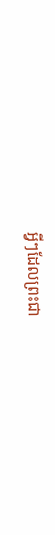អ្វីៗដែលព្រះជា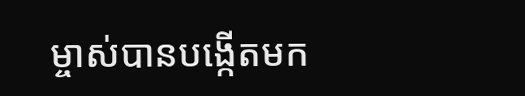ម្ចាស់បានបង្កើតមក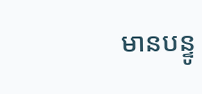មានបន្ទូ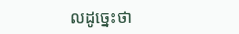លដូច្នេះថា